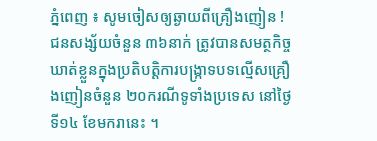ភ្នំពេញ ៖ សូមចៀសឲ្យឆ្ងាយពីគ្រឿងញៀន ! ជនសង្ស័យចំនួន ៣៦នាក់ ត្រូវបានសមត្ថកិច្ចឃាត់ខ្លួនក្នុងប្រតិបត្តិការបង្ក្រាទបទល្មើសគ្រឿងញៀនចំនួន ២០ករណីទូទាំងប្រទេស នៅថ្ងៃទី១៤ ខែមករានេះ ។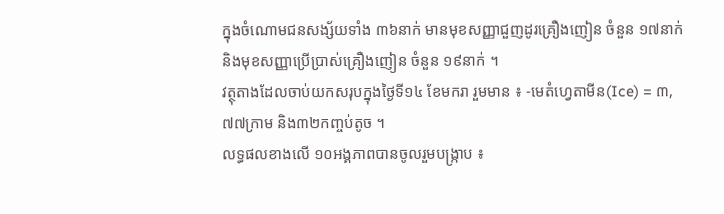ក្នុងចំណោមជនសង្ស័យទាំង ៣៦នាក់ មានមុខសញ្ញាជួញដូរគ្រឿងញៀន ចំនួន ១៧នាក់ និងមុខសញ្ញាប្រើប្រាស់គ្រឿងញៀន ចំនួន ១៩នាក់ ។
វត្ថុតាងដែលចាប់យកសរុបក្នុងថ្ងៃទី១៤ ខែមករា រួមមាន ៖ -មេតំហ្វេតាមីន(Ice) = ៣,៧៧ក្រាម និង៣២កញ្ចប់តូច ។
លទ្ធផលខាងលើ ១០អង្គភាពបានចូលរួមបង្ក្រាប ៖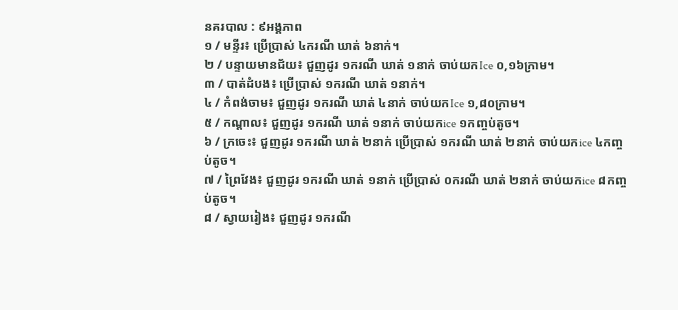នគរបាល : ៩អង្គភាព
១ / មន្ទីរ៖ ប្រើប្រាស់ ៤ករណី ឃាត់ ៦នាក់។
២ / បន្ទាយមានជ័យ៖ ជួញដូរ ១ករណី ឃាត់ ១នាក់ ចាប់យកIce ០,១៦ក្រាម។
៣ / បាត់ដំបង៖ ប្រើប្រាស់ ១ករណី ឃាត់ ១នាក់។
៤ / កំពង់ចាម៖ ជួញដូរ ១ករណី ឃាត់ ៤នាក់ ចាប់យកIce ១,៨០ក្រាម។
៥ / កណ្ដាល៖ ជួញដូរ ១ករណី ឃាត់ ១នាក់ ចាប់យកice ១កញ្ចប់តូច។
៦ / ក្រចេះ៖ ជួញដូរ ១ករណី ឃាត់ ២នាក់ ប្រើប្រាស់ ១ករណី ឃាត់ ២នាក់ ចាប់យកice ៤កញ្ចប់តូច។
៧ / ព្រៃវែង៖ ជួញដូរ ១ករណី ឃាត់ ១នាក់ ប្រើប្រាស់ ០ករណី ឃាត់ ២នាក់ ចាប់យកice ៨កញ្ចប់តូច។
៨ / ស្វាយរៀង៖ ជួញដូរ ១ករណី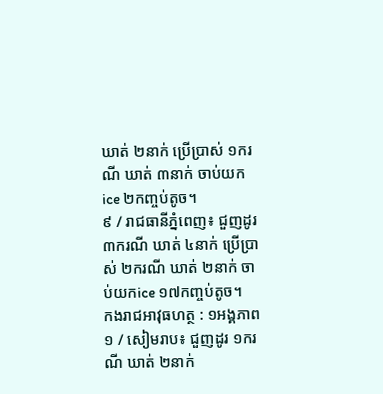ឃាត់ ២នាក់ ប្រើប្រាស់ ១ករណី ឃាត់ ៣នាក់ ចាប់យកice ២កញ្ចប់តូច។
៩ / រាជធានីភ្នំពេញ៖ ជួញដូរ ៣ករណី ឃាត់ ៤នាក់ ប្រើប្រាស់ ២ករណី ឃាត់ ២នាក់ ចាប់យកice ១៧កញ្ចប់តូច។
កងរាជអាវុធហត្ថ : ១អង្គភាព
១ / សៀមរាប៖ ជួញដូរ ១ករណី ឃាត់ ២នាក់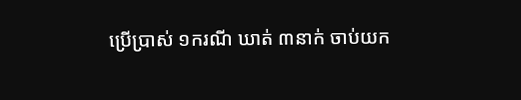ប្រើប្រាស់ ១ករណី ឃាត់ ៣នាក់ ចាប់យក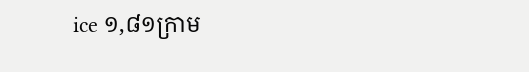ice ១,៨១ក្រាម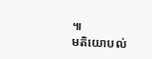៕
មតិយោបល់